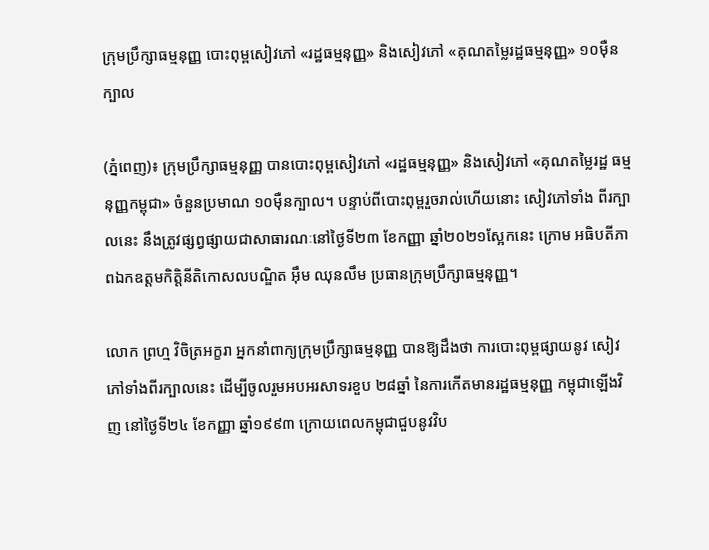ក្រុមប្រឹក្សាធម្មនុញ្ញ បោះពុម្ពសៀវភៅ «រដ្ឋធម្មនុញ្ញ» និងសៀវភៅ «គុណតម្លៃរដ្ឋធម្មនុញ្ញ» ១០ម៉ឺនក្បាល

(ភ្នំពេញ)៖ ក្រុមប្រឹក្សាធម្មនុញ្ញ បានបោះពុម្ពសៀវភៅ «រដ្ឋធម្មនុញ្ញ» និងសៀវភៅ «គុណតម្លៃរដ្ឋ ធម្មនុញ្ញកម្ពុជា» ចំនួនប្រមាណ ១០ម៉ឺនក្បាល។ បន្ទាប់ពីបោះពុម្ពរួចរាល់ហើយនោះ សៀវភៅទាំង ពីរក្បាលនេះ នឹងត្រូវផ្សព្វផ្សាយជាសាធារណៈនៅថ្ងៃទី២៣ ខែកញ្ញា ឆ្នាំ២០២១ស្អែកនេះ ក្រោម អធិបតីភាពឯកឧត្តមកិត្តិនីតិកោសលបណ្ឌិត អ៊ឹម ឈុនលឹម ប្រធានក្រុមប្រឹក្សាធម្មនុញ្ញ។

លោក ព្រហ្ម វិចិត្រអក្ខរា អ្នកនាំពាក្យក្រុមប្រឹក្សាធម្មនុញ្ញ បានឱ្យដឹងថា ការបោះពុម្ពផ្សាយនូវ សៀវភៅទាំងពីរក្បាលនេះ ដើម្បីចូលរួមអបអរសាទរខួប ២៨ឆ្នាំ នៃការកើតមានរដ្ឋធម្មនុញ្ញ កម្ពុជាឡើងវិញ នៅថ្ងៃទី២៤ ខែកញ្ញា ឆ្នាំ១៩៩៣ ក្រោយពេលកម្ពុជាជួបនូវវិប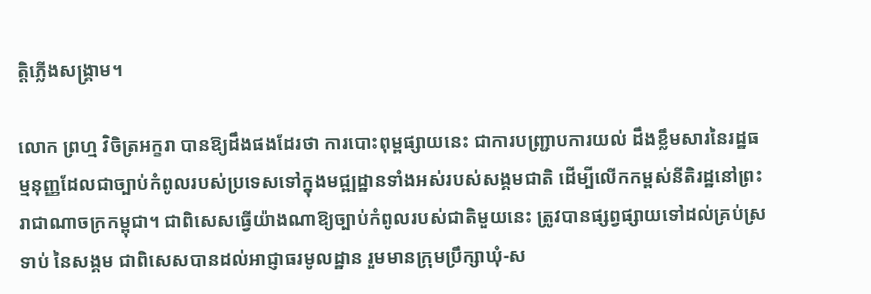ត្តិភ្លើងសង្គ្រាម។

លោក ព្រហ្ម វិចិត្រអក្ខរា បានឱ្យដឹងផងដែរថា ការបោះពុម្ពផ្សាយនេះ ជាការបញ្ជ្រាបការយល់ ដឹងខ្លឹមសារនៃរដ្ឋធម្មនុញ្ញដែលជាច្បាប់កំពូលរបស់ប្រទេសទៅក្នុងមជ្ឍដ្ឋានទាំងអស់របស់សង្គមជាតិ ដើម្បីលើកកម្ពស់នីតិរដ្ឋនៅព្រះរាជាណាចក្រកម្ពុជា។ ជាពិសេសធ្វើយ៉ាងណាឱ្យច្បាប់កំពូលរបស់ជាតិមួយនេះ ត្រូវបានផ្សព្វផ្សាយទៅដល់គ្រប់ស្រទាប់ នៃសង្គម ជាពិសេសបានដល់អាជ្ញាធរមូលដ្ឋាន រួមមានក្រុមប្រឹក្សាឃុំ-ស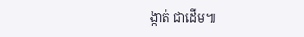ង្កាត់ ជាដើម៕